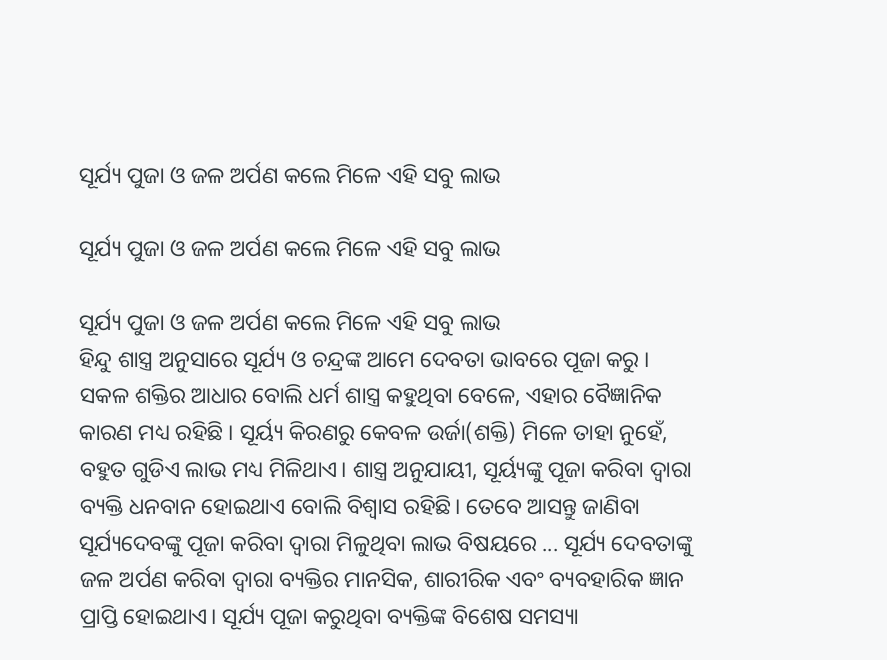ସୂର୍ଯ୍ୟ ପୁଜା ଓ ଜଳ ଅର୍ପଣ କଲେ ମିଳେ ଏହି ସବୁ ଲାଭ

ସୂର୍ଯ୍ୟ ପୁଜା ଓ ଜଳ ଅର୍ପଣ କଲେ ମିଳେ ଏହି ସବୁ ଲାଭ

ସୂର୍ଯ୍ୟ ପୁଜା ଓ ଜଳ ଅର୍ପଣ କଲେ ମିଳେ ଏହି ସବୁ ଲାଭ
ହିନ୍ଦୁ ଶାସ୍ତ୍ର ଅନୁସାରେ ସୂର୍ଯ୍ୟ ଓ ଚନ୍ଦ୍ରଙ୍କ ଆମେ ଦେବତା ଭାବରେ ପୂଜା କରୁ । ସକଳ ଶକ୍ତିର ଆଧାର ବୋଲି ଧର୍ମ ଶାସ୍ତ୍ର କହୁଥିବା ବେଳେ, ଏହାର ବୈଜ୍ଞାନିକ କାରଣ ମଧ୍ୟ ରହିଛି । ସୂର୍ୟ୍ୟ କିରଣରୁ କେବଳ ଉର୍ଜା(ଶକ୍ତି) ମିଳେ ତାହା ନୁହେଁ, ବହୁତ ଗୁଡିଏ ଲାଭ ମଧ୍ୟ ମିଳିଥାଏ। ଶାସ୍ତ୍ର ଅନୁଯାୟୀ, ସୂର୍ୟ୍ୟଙ୍କୁ ପୂଜା କରିବା ଦ୍ବାରା ବ୍ୟକ୍ତି ଧନବାନ ହୋଇଥାଏ ବୋଲି ବିଶ୍ବାସ ରହିଛି। ତେବେ ଆସନ୍ତୁ ଜାଣିବା ସୂର୍ଯ୍ୟଦେବଙ୍କୁ ପୂଜା କରିବା ଦ୍ବାରା ମିଳୁଥିବା ଲାଭ ବିଷୟରେ ... ସୂର୍ଯ୍ୟ ଦେବତାଙ୍କୁ ଜଳ ଅର୍ପଣ କରିବା ଦ୍ବାରା ବ୍ୟକ୍ତିର ମାନସିକ, ଶାରୀରିକ ଏବଂ ବ୍ୟବହାରିକ ଜ୍ଞାନ ପ୍ରାପ୍ତି ହୋଇଥାଏ। ସୂର୍ଯ୍ୟ ପୂଜା କରୁଥିବା ବ୍ୟକ୍ତିଙ୍କ ବିଶେଷ ସମସ୍ୟା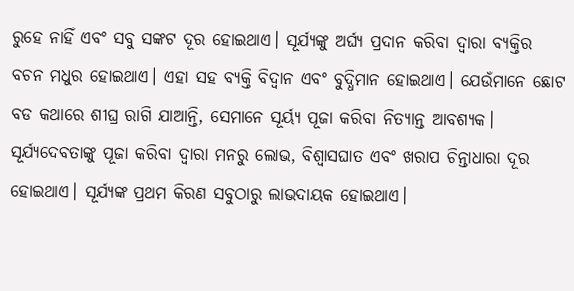ରୁହେ ନାହିଁ ଏବଂ ସବୁ ସଙ୍କଟ ଦୂର ହୋଇଥାଏ। ସୂର୍ଯ୍ୟଙ୍କୁ ଅର୍ଘ୍ୟ ପ୍ରଦାନ କରିବା ଦ୍ବାରା ବ୍ୟକ୍ତିର ବଚନ ମଧୁର ହୋଇଥାଏ। ଏହା ସହ ବ୍ୟକ୍ତି ବିଦ୍ବାନ ଏବଂ ବୁଦ୍ଧିମାନ ହୋଇଥାଏ। ଯେଉଁମାନେ ଛୋଟ ବଡ କଥାରେ ଶୀଘ୍ର ରାଗି ଯାଆନ୍ତି, ସେମାନେ ସୂର୍ୟ୍ୟ ପୂଜା କରିବା ନିତ୍ୟାନ୍ତ ଆବଶ୍ୟକ। ସୂର୍ଯ୍ୟଦେବତାଙ୍କୁ ପୂଜା କରିବା ଦ୍ବାରା ମନରୁ ଲୋଭ, ବିଶ୍ବାସଘାତ ଏବଂ ଖରାପ ଚିନ୍ତାଧାରା ଦୂର ହୋଇଥାଏ। ସୂର୍ଯ୍ୟଙ୍କ ପ୍ରଥମ କିରଣ ସବୁଠାରୁ ଲାଭଦାୟକ ହୋଇଥାଏ।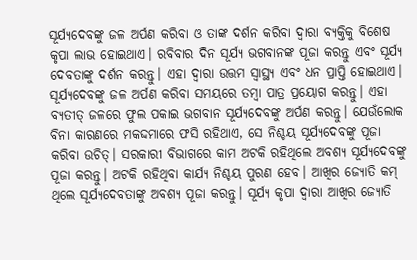ସୂର୍ଯ୍ୟଦେବଙ୍କୁ ଜଳ ଅର୍ପଣ କରିବା ଓ ତାଙ୍କ ଦର୍ଶନ କରିବା ଦ୍ବାରା ବ୍ୟକ୍ତିକୁ ବିଶେଷ କୃପା ଲାଭ ହୋଇଥାଏ। ରବିବାର ଦିନ ସୂର୍ଯ୍ୟ ଭଗବାନଙ୍କ ପୂଜା କରନ୍ତୁ ଏବଂ ସୂର୍ଯ୍ୟ ଦେବତାଙ୍କୁ ଦର୍ଶନ କରନ୍ତୁ। ଏହା ଦ୍ବାରା ଉତ୍ତମ ସ୍ବାସ୍ଥ୍ୟ ଏବଂ ଧନ ପ୍ରାପ୍ତି ହୋଇଥାଏ। ସୂର୍ଯ୍ୟଦେବଙ୍କୁ ଜଳ ଅର୍ପଣ କରିବା ସମୟରେ ତମ୍ବା ପାତ୍ର ପ୍ରୟୋଗ କରନ୍ତୁ। ଏହା ବ୍ୟତୀତ୍ ଜଳରେ ଫୁଲ ପକାଇ ଭଗବାନ ସୂର୍ଯ୍ୟଦେବଙ୍କୁ ଅର୍ପଣ କରନ୍ତୁ। ଯେଉଁଲୋକ ବିନା କାରଣରେ ମକଦ୍ଦମାରେ ଫସି ରହିଥାଏ, ସେ ନିଶ୍ଚୟ ସୂର୍ଯ୍ୟଦେବଙ୍କୁ ପୂଜା କରିବା ଉଚିତ୍। ସରକାରୀ ବିଭାଗରେ କାମ ଅଟକି ରହିଥିଲେ ଅବଶ୍ୟ ସୂର୍ଯ୍ୟଦେବଙ୍କୁ ପୂଜା କରନ୍ତୁ। ଅଟକି ରହିଥିବା କାର୍ଯ୍ୟ ନିଶ୍ଚୟ ପୁରଣ ହେବ। ଆଖିର ଜ୍ୟୋତି କମ୍ ଥିଲେ ସୂର୍ଯ୍ୟଦେବତାଙ୍କୁ ଅବଶ୍ୟ ପୂଜା କରନ୍ତୁ। ସୂର୍ଯ୍ୟ କୃପା ଦ୍ବାରା ଆଖିର ଜ୍ୟୋତି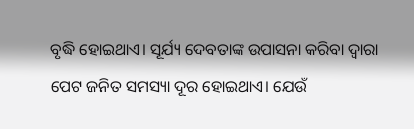ବୃଦ୍ଧି ହୋଇଥାଏ। ସୂର୍ଯ୍ୟ ଦେବତାଙ୍କ ଉପାସନା କରିବା ଦ୍ବାରା ପେଟ ଜନିତ ସମସ୍ୟା ଦୂର ହୋଇଥାଏ। ଯେଉଁ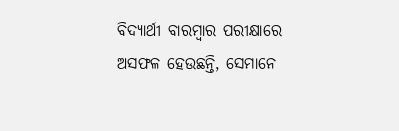ବିଦ୍ୟାର୍ଥୀ ବାରମ୍ବାର ପରୀକ୍ଷାରେ ଅସଫଳ ହେଉଛନ୍ତି, ସେମାନେ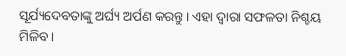ସୂର୍ଯ୍ୟଦେବତାଙ୍କୁ ଅର୍ଘ୍ୟ ଅର୍ପଣ କରନ୍ତୁ। ଏହା ଦ୍ବାରା ସଫଳତା ନିଶ୍ଚୟ ମିଳିବ।